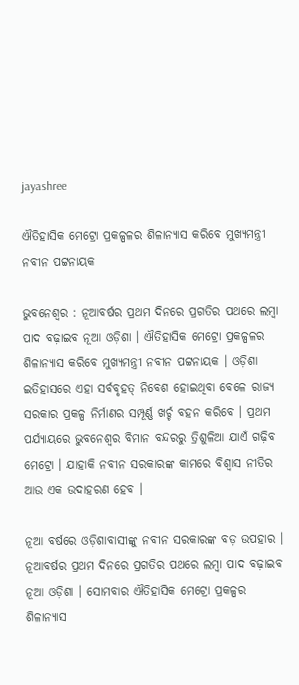jayashree

ଐତିହାସିକ ମେଟ୍ରୋ ପ୍ରକଳ୍ପଳର ଶିଳାନ୍ୟାସ କରିବେ ମୁଖ୍ୟମନ୍ତ୍ରୀ ନବୀନ ପଟ୍ଟନାୟକ

ଭୁବନେଶ୍ୱର : ନୂଆବର୍ଷର ପ୍ରଥମ ଦିନରେ ପ୍ରଗତିର ପଥରେ ଲମ୍ବା ପାଦ ବଢ଼ାଇବ ନୂଆ ଓଡ଼ିଶା । ଐତିହାସିକ ମେଟ୍ରୋ ପ୍ରକଳ୍ପଳର ଶିଳାନ୍ୟାସ କରିବେ ମୁଖ୍ୟମନ୍ତ୍ରୀ ନବୀନ ପଟ୍ଟନାୟକ । ଓଡ଼ିଶା ଇତିହାସରେ ଏହା ସର୍ବବୃହତ୍‌ ନିବେଶ ହୋଇଥିବା ବେଳେ ରାଜ୍ୟ ସରକାର ପ୍ରକଳ୍ପ ନିର୍ମାଣର ସମ୍ପୂର୍ଣ୍ଣ ଖର୍ଚ୍ଚ ବହନ କରିବେ । ପ୍ରଥମ ପର୍ଯ୍ୟାୟରେ ଭୁବନେଶ୍ୱର ବିମାନ ବନ୍ଦରରୁ ତ୍ରିଶୁଳିଆ ଯାଏଁ ଗଢ଼ିବ ମେଟ୍ରୋ । ଯାହାକି ନବୀନ ସରକାରଙ୍କ କାମରେ ବିଶ୍ବାସ ନୀତିର ଆଉ ଏକ ଉଦାହରଣ ହେବ ।

ନୂଆ ବର୍ଷରେ ଓଡ଼ିଶାବାସୀଙ୍କୁ ନବୀନ ସରକାରଙ୍କ ବଡ଼ ଉପହାର । ନୂଆବର୍ଷର ପ୍ରଥମ ଦିନରେ ପ୍ରଗତିର ପଥରେ ଲମ୍ବା ପାଦ ବଢ଼ାଇବ ନୂଆ ଓଡ଼ିଶା । ସୋମବାର ଐତିହାସିକ ମେଟ୍ରୋ ପ୍ରକଳ୍ପର ଶିଳାନ୍ୟାସ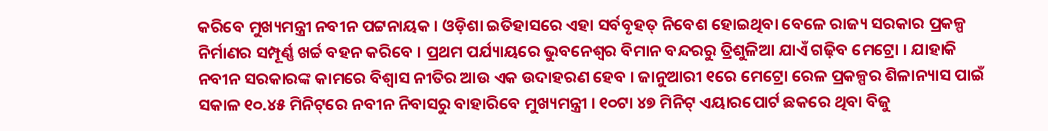କରିବେ ମୁଖ୍ୟମନ୍ତ୍ରୀ ନବୀନ ପଟ୍ଟନାୟକ । ଓଡ଼ିଶା ଇତିହାସରେ ଏହା ସର୍ବବୃହତ୍‌ ନିବେଶ ହୋଇଥିବା ବେଳେ ରାଜ୍ୟ ସରକାର ପ୍ରକଳ୍ପ ନିର୍ମାଣର ସମ୍ପୂର୍ଣ୍ଣ ଖର୍ଚ୍ଚ ବହନ କରିବେ । ପ୍ରଥମ ପର୍ଯ୍ୟାୟରେ ଭୁବନେଶ୍ୱର ବିମାନ ବନ୍ଦରରୁ ତ୍ରିଶୁଳିଆ ଯାଏଁ ଗଢ଼ିବ ମେଟ୍ରୋ । ଯାହାକି ନବୀନ ସରକାରଙ୍କ କାମରେ ବିଶ୍ବାସ ନୀତିର ଆଉ ଏକ ଉଦାହରଣ ହେବ । ଜାନୁଆରୀ ୧ରେ ମେଟ୍ରୋ ରେଳ ପ୍ରକଳ୍ପର ଶିଳାନ୍ୟାସ ପାଇଁ ସକାଳ ୧୦.୪୫ ମିନିଟ୍‌ରେ ନବୀନ ନିବାସରୁ ବାହାରିବେ ମୁଖ୍ୟମନ୍ତ୍ରୀ । ୧୦ଟା ୪୭ ମିନିଟ୍‌ ଏୟାରପୋର୍ଟ ଛକରେ ଥିବା ବିଜୁ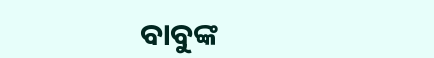ବାବୁଙ୍କ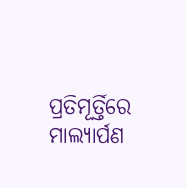ପ୍ରତିମୂର୍ତ୍ତିରେ ମାଲ୍ୟାର୍ପଣ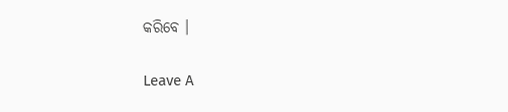କରିବେ ।

Leave A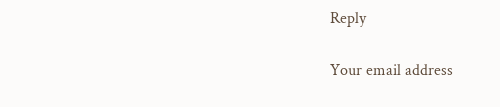Reply

Your email address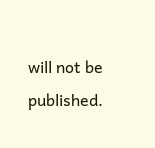will not be published.